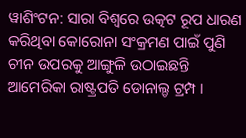ୱାଶିଂଟନ: ସାରା ବିଶ୍ବରେ ଉତ୍କଟ ରୂପ ଧାରଣ କରିଥିବା କୋରୋନା ସଂକ୍ରମଣ ପାଇଁ ପୁଣି ଚୀନ ଉପରକୁ ଆଙ୍ଗୁଳି ଉଠାଇଛନ୍ତି ଆମେରିକା ରାଷ୍ଟ୍ରପତି ଡୋନାଲ୍ଡ ଟ୍ରମ୍ପ ।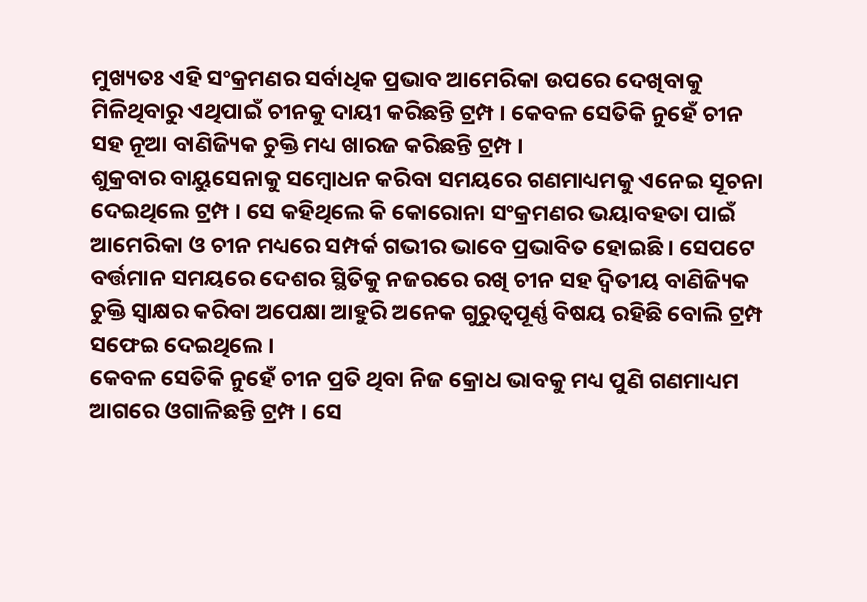ମୁଖ୍ୟତଃ ଏହି ସଂକ୍ରମଣର ସର୍ବାଧିକ ପ୍ରଭାବ ଆମେରିକା ଉପରେ ଦେଖିବାକୁ ମିଳିଥିବାରୁ ଏଥିପାଇଁ ଚୀନକୁ ଦାୟୀ କରିଛନ୍ତି ଟ୍ରମ୍ପ । କେବଳ ସେତିକି ନୁହେଁ ଚୀନ ସହ ନୂଆ ବାଣିଜ୍ୟିକ ଚୁକ୍ତି ମଧ୍ୟ ଖାରଜ କରିଛନ୍ତି ଟ୍ରମ୍ପ ।
ଶୁକ୍ରବାର ବାୟୁସେନାକୁ ସମ୍ବୋଧନ କରିବା ସମୟରେ ଗଣମାଧ୍ୟମକୁ ଏନେଇ ସୂଚନା ଦେଇଥିଲେ ଟ୍ରମ୍ପ । ସେ କହିଥିଲେ କି କୋରୋନା ସଂକ୍ରମଣର ଭୟାବହତା ପାଇଁ ଆମେରିକା ଓ ଚୀନ ମଧ୍ୟରେ ସମ୍ପର୍କ ଗଭୀର ଭାବେ ପ୍ରଭାବିତ ହୋଇଛି । ସେପଟେ ବର୍ତ୍ତମାନ ସମୟରେ ଦେଶର ସ୍ଥିତିକୁ ନଜରରେ ରଖି ଚୀନ ସହ ଦ୍ବିତୀୟ ବାଣିଜ୍ୟିକ ଚୁକ୍ତି ସ୍ବାକ୍ଷର କରିବା ଅପେକ୍ଷା ଆହୁରି ଅନେକ ଗୁରୁତ୍ବପୂର୍ଣ୍ଣ ବିଷୟ ରହିଛି ବୋଲି ଟ୍ରମ୍ପ ସଫେଇ ଦେଇଥିଲେ ।
କେବଳ ସେତିକି ନୁହେଁ ଚୀନ ପ୍ରତି ଥିବା ନିଜ କ୍ରୋଧ ଭାବକୁ ମଧ୍ୟ ପୁଣି ଗଣମାଧ୍ୟମ ଆଗରେ ଓଗାଳିଛନ୍ତି ଟ୍ରମ୍ପ । ସେ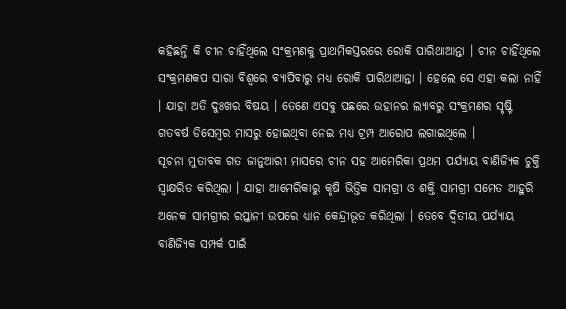କହିଛନ୍ତି କି ଚୀନ ଚାହିଁଥିଲେ ସଂକ୍ରମଣକୁ ପ୍ରାଥମିକସ୍ତରରେ ରୋକି ପାରିଥାଆନ୍ତା । ଚୀନ ଚାହିଁଥିଲେ ସଂକ୍ରମଣକପ ସାରା ବିଶ୍ବରେ ବ୍ୟାପିବାରୁ ମଧ୍ୟ ରୋକି ପାରିଥାଆନ୍ତା । ହେଲେ ସେ ଏହା କଲା ନାହିଁ । ଯାହା ଅତି ଦୁଃଖର ବିଷୟ । ତେଣେ ଏସବୁ ପଛରେ ଉହାନର ଲ୍ୟାବରୁ ସଂକ୍ରମଣର ସୃଷ୍ଟି ଗତବର୍ଷ ଡିସେମ୍ବର ମାସରୁ ହୋଇଥିବା ନେଇ ମଧ୍ୟ ଟ୍ରମ୍ପ ଆରୋପ ଲଗାଇଥିଲେ ।
ସୂଚନା ମୁତାବକ ଗତ ଜାନୁଆରୀ ମାସରେ ଚୀନ ସହ ଆମେରିକା ପ୍ରଥମ ପର୍ଯ୍ୟାୟ ବାଣିଜ୍ୟିକ ଚୁକ୍ତି ସ୍ବାକ୍ଷରିତ କରିଥିଲା । ଯାହା ଆମେରିକାରୁ କୃଷି ଭିତ୍ତିକ ସାମଗ୍ରୀ ଓ ଶକ୍ତି ସାମଗ୍ରୀ ସମେତ ଆହୁରି ଅନେକ ସାମଗ୍ରୀର ରପ୍ତାନୀ ଉପରେ ଧ୍ୟାନ କେନ୍ଦ୍ରୀଭୂତ କରିଥିଲା । ତେବେ ଦ୍ବିତୀୟ ପର୍ଯ୍ୟାୟ ବାଣିଜ୍ୟିକ ସମ୍ପର୍କ ପାଇଁ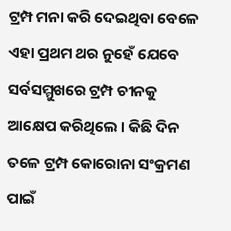ଟ୍ରମ୍ପ ମନା କରି ଦେଇଥିବା ବେଳେ ଏହା ପ୍ରଥମ ଥର ନୁହେଁ ଯେବେ ସର୍ବସମ୍ମୁଖରେ ଟ୍ରମ୍ପ ଚୀନକୁ ଆକ୍ଷେପ କରିଥିଲେ । କିଛି ଦିନ ତଳେ ଟ୍ରମ୍ପ କୋରୋନା ସଂକ୍ରମଣ ପାଇଁ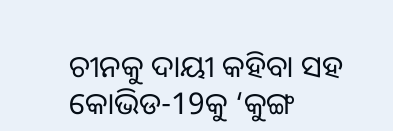ଚୀନକୁ ଦାୟୀ କହିବା ସହ କୋଭିଡ-19କୁ ‘କୁଙ୍ଗ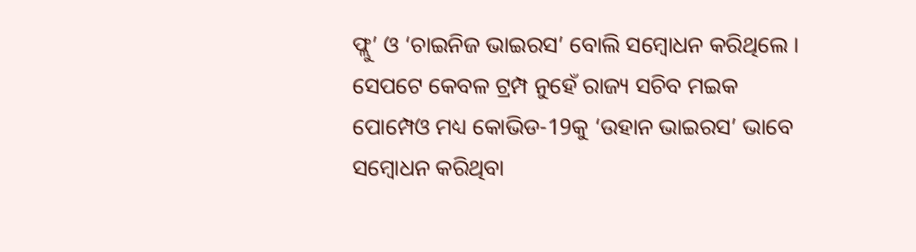ଫ୍ଲୁ’ ଓ ‘ଚାଇନିଜ ଭାଇରସ’ ବୋଲି ସମ୍ବୋଧନ କରିଥିଲେ । ସେପଟେ କେବଳ ଟ୍ରମ୍ପ ନୁହେଁ ରାଜ୍ୟ ସଚିବ ମଇକ ପୋମ୍ପେଓ ମଧ୍ୟ କୋଭିଡ-19କୁ ‘ଉହାନ ଭାଇରସ’ ଭାବେ ସମ୍ବୋଧନ କରିଥିବା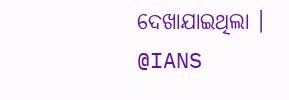ଦେଖାଯାଇଥିଲା ।
@IANS